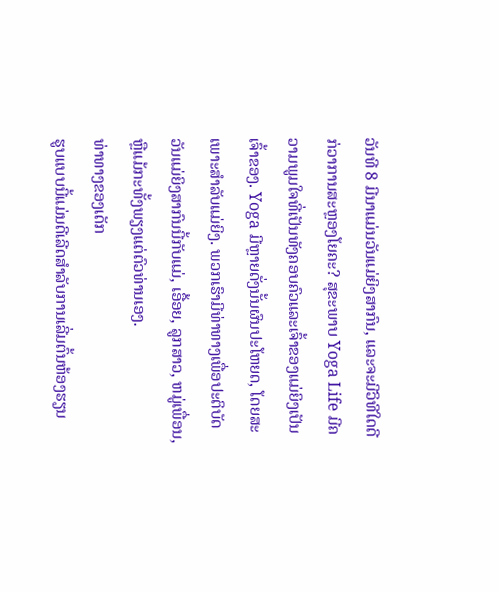ວັນທີ 8 ມີນາແມ່ນວັນແມ່ຍິງສາກົນ, ແລະຈະມີວິທີໃດດີກ່ວາການສະຫຼອງໂຍຄະ? ສຸຂະພາບ Yoga Life ມີຄວາມພູມໃຈທີ່ເປັນທັງຄອບຄົວແລະເຈົ້າຂອງແມ່ຍິງເປັນເຈົ້າຂອງ. Yoga ມີຫຼາຍດັ່ງນັ້ນຜົນປະໂຫຍດ, ໂດຍສະເພາະສໍາລັບແມ່ຍິງ. ພວກເຮົາມີທ່າທາງເພື່ອປະຕິບັດວັນແມ່ຍິງສາກົນນີ້ກັບແມ່, ເອື້ອຍ, ລູກສາວ, ຫມູ່ເພື່ອນ, ຫຼືແມ້ກະທັ້ງພຽງແຕ່ຕົວທ່ານເອງ.
ທ່າທາງຂອງເດັກ
ຮູບແບບນີ້ແມ່ນດີເລີດສໍາລັບການເລີ່ມຕົ້ນຫ້ອງຮຽນ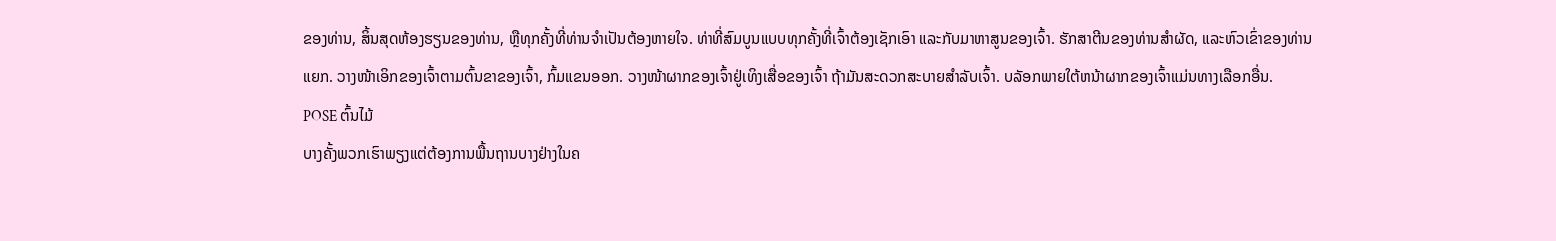ຂອງທ່ານ, ສິ້ນສຸດຫ້ອງຮຽນຂອງທ່ານ, ຫຼືທຸກຄັ້ງທີ່ທ່ານຈໍາເປັນຕ້ອງຫາຍໃຈ. ທ່າທີ່ສົມບູນແບບທຸກຄັ້ງທີ່ເຈົ້າຕ້ອງເຊັກເອົາ ແລະກັບມາຫາສູນຂອງເຈົ້າ. ຮັກສາຕີນຂອງທ່ານສໍາຜັດ, ແລະຫົວເຂົ່າຂອງທ່ານແຍກ. ວາງໜ້າເອິກຂອງເຈົ້າຕາມຕົ້ນຂາຂອງເຈົ້າ, ກົ້ມແຂນອອກ. ວາງໜ້າຜາກຂອງເຈົ້າຢູ່ເທິງເສື່ອຂອງເຈົ້າ ຖ້າມັນສະດວກສະບາຍສຳລັບເຈົ້າ. ບລັອກພາຍໃຕ້ຫນ້າຜາກຂອງເຈົ້າແມ່ນທາງເລືອກອື່ນ.
POSE ຕົ້ນໄມ້
ບາງຄັ້ງພວກເຮົາພຽງແຕ່ຕ້ອງການພື້ນຖານບາງຢ່າງໃນຄ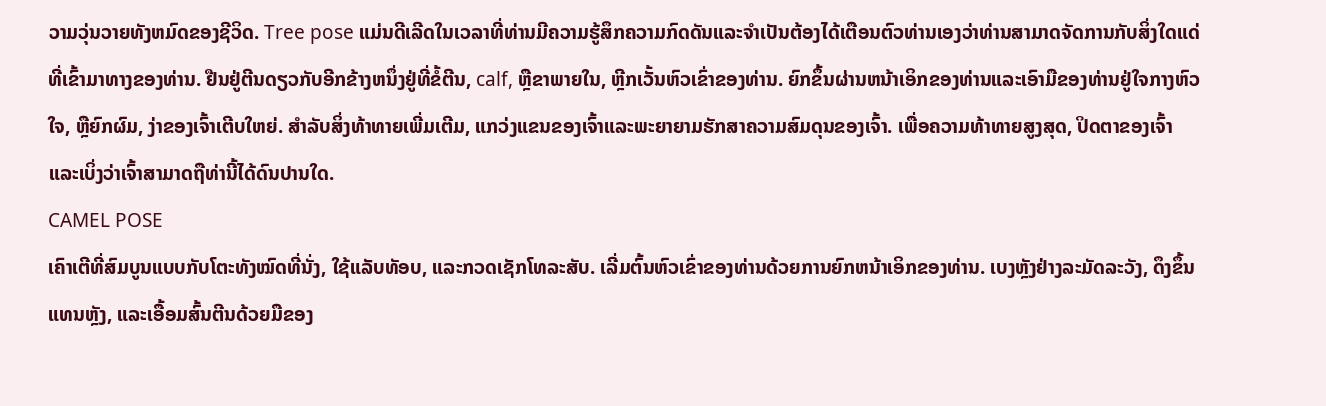ວາມວຸ່ນວາຍທັງຫມົດຂອງຊີວິດ. Tree pose ແມ່ນດີເລີດໃນເວລາທີ່ທ່ານມີຄວາມຮູ້ສຶກຄວາມກົດດັນແລະຈໍາເປັນຕ້ອງໄດ້ເຕືອນຕົວທ່ານເອງວ່າທ່ານສາມາດຈັດການກັບສິ່ງໃດແດ່ທີ່ເຂົ້າມາທາງຂອງທ່ານ. ຢືນຢູ່ຕີນດຽວກັບອີກຂ້າງຫນຶ່ງຢູ່ທີ່ຂໍ້ຕີນ, calf, ຫຼືຂາພາຍໃນ, ຫຼີກເວັ້ນຫົວເຂົ່າຂອງທ່ານ. ຍົກຂຶ້ນຜ່ານຫນ້າເອິກຂອງທ່ານແລະເອົາມືຂອງທ່ານຢູ່ໃຈກາງຫົວໃຈ, ຫຼືຍົກຜົມ, ງ່າຂອງເຈົ້າເຕີບໃຫຍ່. ສໍາລັບສິ່ງທ້າທາຍເພີ່ມເຕີມ, ແກວ່ງແຂນຂອງເຈົ້າແລະພະຍາຍາມຮັກສາຄວາມສົມດຸນຂອງເຈົ້າ. ເພື່ອຄວາມທ້າທາຍສູງສຸດ, ປິດຕາຂອງເຈົ້າ ແລະເບິ່ງວ່າເຈົ້າສາມາດຖືທ່ານີ້ໄດ້ດົນປານໃດ.
CAMEL POSE
ເຄົາເຕີທີ່ສົມບູນແບບກັບໂຕະທັງໝົດທີ່ນັ່ງ, ໃຊ້ແລັບທັອບ, ແລະກວດເຊັກໂທລະສັບ. ເລີ່ມຕົ້ນຫົວເຂົ່າຂອງທ່ານດ້ວຍການຍົກຫນ້າເອິກຂອງທ່ານ. ເບງຫຼັງຢ່າງລະມັດລະວັງ, ດຶງຂຶ້ນແທນຫຼັງ, ແລະເອື້ອມສົ້ນຕີນດ້ວຍມືຂອງ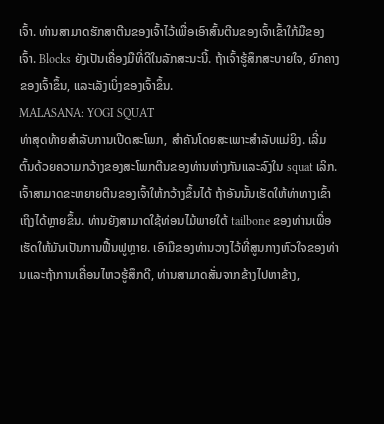ເຈົ້າ. ທ່ານສາມາດຮັກສາຕີນຂອງເຈົ້າໄວ້ເພື່ອເອົາສົ້ນຕີນຂອງເຈົ້າເຂົ້າໃກ້ມືຂອງເຈົ້າ. Blocks ຍັງເປັນເຄື່ອງມືທີ່ດີໃນລັກສະນະນີ້. ຖ້າເຈົ້າຮູ້ສຶກສະບາຍໃຈ, ຍົກຄາງຂອງເຈົ້າຂຶ້ນ, ແລະເລັງເບິ່ງຂອງເຈົ້າຂຶ້ນ.
MALASANA: YOGI SQUAT
ທ່າສຸດທ້າຍສໍາລັບການເປີດສະໂພກ, ສໍາຄັນໂດຍສະເພາະສໍາລັບແມ່ຍິງ. ເລີ່ມຕົ້ນດ້ວຍຄວາມກວ້າງຂອງສະໂພກຕີນຂອງທ່ານຫ່າງກັນແລະລົງໃນ squat ເລິກ. ເຈົ້າສາມາດຂະຫຍາຍຕີນຂອງເຈົ້າໃຫ້ກວ້າງຂຶ້ນໄດ້ ຖ້າອັນນັ້ນເຮັດໃຫ້ທ່າທາງເຂົ້າເຖິງໄດ້ຫຼາຍຂຶ້ນ. ທ່ານຍັງສາມາດໃຊ້ທ່ອນໄມ້ພາຍໃຕ້ tailbone ຂອງທ່ານເພື່ອເຮັດໃຫ້ມັນເປັນການຟື້ນຟູຫຼາຍ. ເອົາມືຂອງທ່ານວາງໄວ້ທີ່ສູນກາງຫົວໃຈຂອງທ່ານແລະຖ້າການເຄື່ອນໄຫວຮູ້ສຶກດີ, ທ່ານສາມາດສັ່ນຈາກຂ້າງໄປຫາຂ້າງ,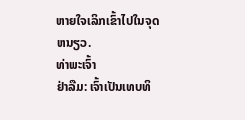ຫາຍໃຈເລິກເຂົ້າໄປໃນຈຸດຫນຽວ.
ທ່າພະເຈົ້າ
ຢ່າລືມ: ເຈົ້າເປັນເທບທິ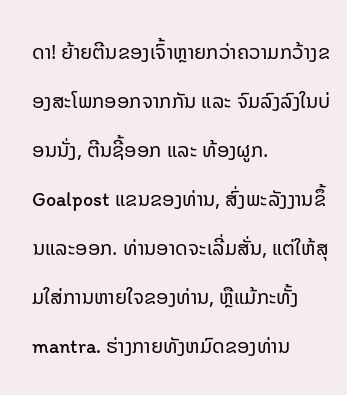ດາ! ຍ້າຍຕີນຂອງເຈົ້າຫຼາຍກວ່າຄວາມກວ້າງຂອງສະໂພກອອກຈາກກັນ ແລະ ຈົມລົງລົງໃນບ່ອນນັ່ງ, ຕີນຊີ້ອອກ ແລະ ທ້ອງຜູກ. Goalpost ແຂນຂອງທ່ານ, ສົ່ງພະລັງງານຂຶ້ນແລະອອກ. ທ່ານອາດຈະເລີ່ມສັ່ນ, ແຕ່ໃຫ້ສຸມໃສ່ການຫາຍໃຈຂອງທ່ານ, ຫຼືແມ້ກະທັ້ງ mantra. ຮ່າງກາຍທັງຫມົດຂອງທ່ານ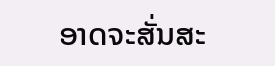ອາດຈະສັ່ນສະ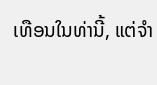ເທືອນໃນທ່ານີ້, ແຕ່ຈໍາ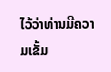ໄວ້ວ່າທ່ານມີຄວາມເຂັ້ມ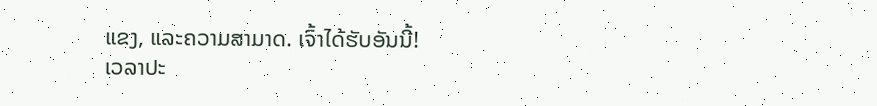ແຂງ, ແລະຄວາມສາມາດ. ເຈົ້າໄດ້ຮັບອັນນີ້!
ເວລາປະ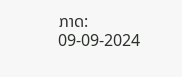ກາດ: 09-09-2024